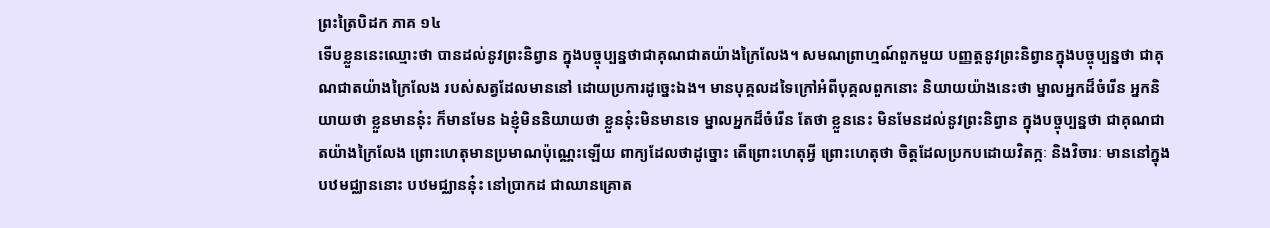ព្រះត្រៃបិដក ភាគ ១៤
ទើបខ្លួននេះឈ្មោះថា បានដល់នូវព្រះនិព្វាន ក្នុងបច្ចុប្បន្នថាជាគុណជាតយ៉ាងក្រៃលែង។ សមណព្រាហ្មណ៍ពួកមួយ បញ្ញត្តនូវព្រះនិព្វានក្នុងបច្ចុប្បន្នថា ជាគុណជាតយ៉ាងក្រៃលែង របស់សត្វដែលមាននៅ ដោយប្រការដូច្នេះឯង។ មានបុគ្គលដទៃក្រៅអំពីបុគ្គលពួកនោះ និយាយយ៉ាងនេះថា ម្នាលអ្នកដ៏ចំរើន អ្នកនិយាយថា ខ្លួនមាននុ៎ះ ក៏មានមែន ឯខ្ញុំមិននិយាយថា ខ្លួននុ៎ះមិនមានទេ ម្នាលអ្នកដ៏ចំរើន តែថា ខ្លួននេះ មិនមែនដល់នូវព្រះនិព្វាន ក្នុងបច្ចុប្បន្នថា ជាគុណជាតយ៉ាងក្រៃលែង ព្រោះហេតុមានប្រមាណប៉ុណ្ណេះឡើយ ពាក្យដែលថាដូច្នោះ តើព្រោះហេតុអ្វី ព្រោះហេតុថា ចិត្តដែលប្រកបដោយវិតក្កៈ និងវិចារៈ មាននៅក្នុងបឋមជ្ឈាននោះ បឋមជ្ឈាននុ៎ះ នៅប្រាកដ ជាឈានគ្រោត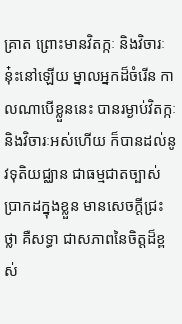គ្រាត ព្រោះមានវិតក្កៈ និងវិចារៈនុ៎ះនៅឡើយ ម្នាលអ្នកដ៏ចំរើន កាលណាបើខ្លួននេះ បានរម្ងាប់វិតក្កៈ និងវិចារៈអស់ហើយ ក៏បានដល់នូវទុតិយជ្ឈាន ជាធម្មជាតច្បាស់ប្រាកដក្នុងខ្លួន មានសេចក្តីជ្រះថ្លា គឺសទ្ធា ជាសភាពនៃចិត្តដ៏ខ្ពស់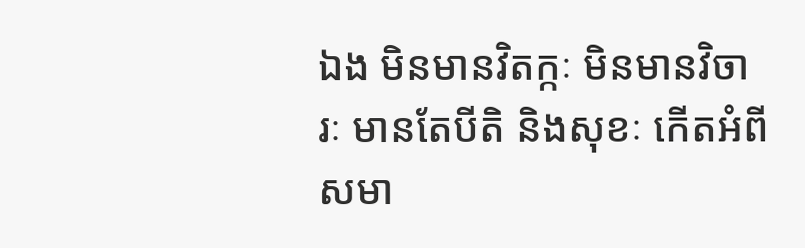ឯង មិនមានវិតក្កៈ មិនមានវិចារៈ មានតែបីតិ និងសុខៈ កើតអំពីសមា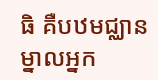ធិ គឺបឋមជ្ឈាន ម្នាលអ្នក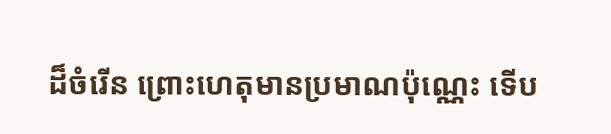ដ៏ចំរើន ព្រោះហេតុមានប្រមាណប៉ុណ្ណេះ ទើប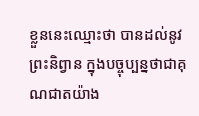ខ្លួននេះឈ្មោះថា បានដល់នូវព្រះនិព្វាន ក្នុងបច្ចុប្បន្នថាជាគុណជាតយ៉ាង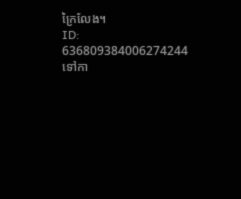ក្រៃលែង។
ID: 636809384006274244
ទៅកា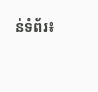ន់ទំព័រ៖